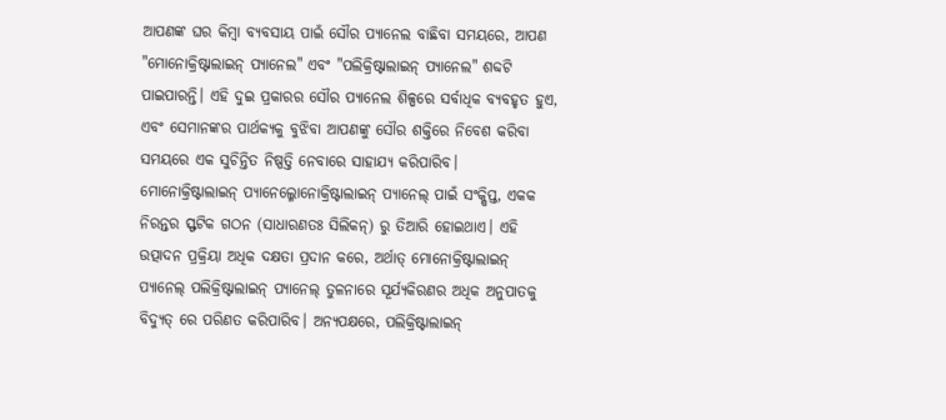ଆପଣଙ୍କ ଘର କିମ୍ବା ବ୍ୟବସାୟ ପାଇଁ ସୌର ପ୍ୟାନେଲ ବାଛିବା ସମୟରେ, ଆପଣ "ମୋନୋକ୍ରିଷ୍ଟାଲାଇନ୍ ପ୍ୟାନେଲ" ଏବଂ "ପଲିକ୍ରିଷ୍ଟାଲାଇନ୍ ପ୍ୟାନେଲ" ଶବ୍ଦଟି ପାଇପାରନ୍ତି। ଏହି ଦୁଇ ପ୍ରକାରର ସୌର ପ୍ୟାନେଲ ଶିଳ୍ପରେ ସର୍ବାଧିକ ବ୍ୟବହୃତ ହୁଏ, ଏବଂ ସେମାନଙ୍କର ପାର୍ଥକ୍ୟକୁ ବୁଝିବା ଆପଣଙ୍କୁ ସୌର ଶକ୍ତିରେ ନିବେଶ କରିବା ସମୟରେ ଏକ ସୁଚିନ୍ତିତ ନିଷ୍ପତ୍ତି ନେବାରେ ସାହାଯ୍ୟ କରିପାରିବ।
ମୋନୋକ୍ରିଷ୍ଟାଲାଇନ୍ ପ୍ୟାନେଲ୍ମୋନୋକ୍ରିଷ୍ଟାଲାଇନ୍ ପ୍ୟାନେଲ୍ ପାଇଁ ସଂକ୍ଷିପ୍ତ, ଏକକ ନିରନ୍ତର ସ୍ଫଟିକ ଗଠନ (ସାଧାରଣତଃ ସିଲିକନ୍) ରୁ ତିଆରି ହୋଇଥାଏ। ଏହି ଉତ୍ପାଦନ ପ୍ରକ୍ରିୟା ଅଧିକ ଦକ୍ଷତା ପ୍ରଦାନ କରେ, ଅର୍ଥାତ୍ ମୋନୋକ୍ରିଷ୍ଟାଲାଇନ୍ ପ୍ୟାନେଲ୍ ପଲିକ୍ରିଷ୍ଟାଲାଇନ୍ ପ୍ୟାନେଲ୍ ତୁଳନାରେ ସୂର୍ଯ୍ୟକିରଣର ଅଧିକ ଅନୁପାତକୁ ବିଦ୍ୟୁତ୍ ରେ ପରିଣତ କରିପାରିବ। ଅନ୍ୟପକ୍ଷରେ, ପଲିକ୍ରିଷ୍ଟାଲାଇନ୍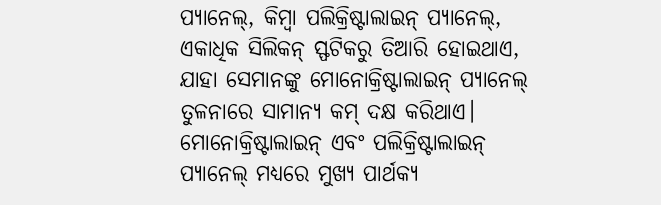ପ୍ୟାନେଲ୍, କିମ୍ବା ପଲିକ୍ରିଷ୍ଟାଲାଇନ୍ ପ୍ୟାନେଲ୍, ଏକାଧିକ ସିଲିକନ୍ ସ୍ଫଟିକରୁ ତିଆରି ହୋଇଥାଏ, ଯାହା ସେମାନଙ୍କୁ ମୋନୋକ୍ରିଷ୍ଟାଲାଇନ୍ ପ୍ୟାନେଲ୍ ତୁଳନାରେ ସାମାନ୍ୟ କମ୍ ଦକ୍ଷ କରିଥାଏ।
ମୋନୋକ୍ରିଷ୍ଟାଲାଇନ୍ ଏବଂ ପଲିକ୍ରିଷ୍ଟାଲାଇନ୍ ପ୍ୟାନେଲ୍ ମଧ୍ୟରେ ମୁଖ୍ୟ ପାର୍ଥକ୍ୟ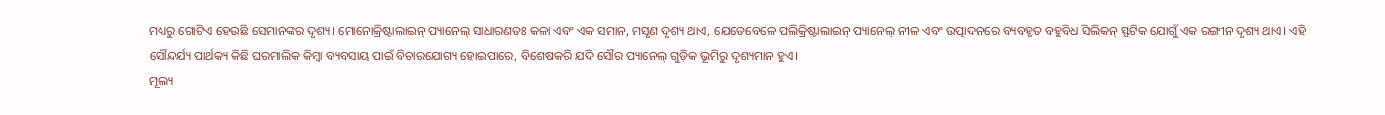ମଧ୍ୟରୁ ଗୋଟିଏ ହେଉଛି ସେମାନଙ୍କର ଦୃଶ୍ୟ। ମୋନୋକ୍ରିଷ୍ଟାଲାଇନ୍ ପ୍ୟାନେଲ୍ ସାଧାରଣତଃ କଳା ଏବଂ ଏକ ସମାନ, ମସୃଣ ଦୃଶ୍ୟ ଥାଏ, ଯେତେବେଳେ ପଲିକ୍ରିଷ୍ଟାଲାଇନ୍ ପ୍ୟାନେଲ୍ ନୀଳ ଏବଂ ଉତ୍ପାଦନରେ ବ୍ୟବହୃତ ବହୁବିଧ ସିଲିକନ୍ ସ୍ଫଟିକ ଯୋଗୁଁ ଏକ ରଙ୍ଗୀନ ଦୃଶ୍ୟ ଥାଏ। ଏହି ସୌନ୍ଦର୍ଯ୍ୟ ପାର୍ଥକ୍ୟ କିଛି ଘରମାଲିକ କିମ୍ବା ବ୍ୟବସାୟ ପାଇଁ ବିଚାରଯୋଗ୍ୟ ହୋଇପାରେ, ବିଶେଷକରି ଯଦି ସୌର ପ୍ୟାନେଲ୍ ଗୁଡ଼ିକ ଭୂମିରୁ ଦୃଶ୍ୟମାନ ହୁଏ।
ମୂଲ୍ୟ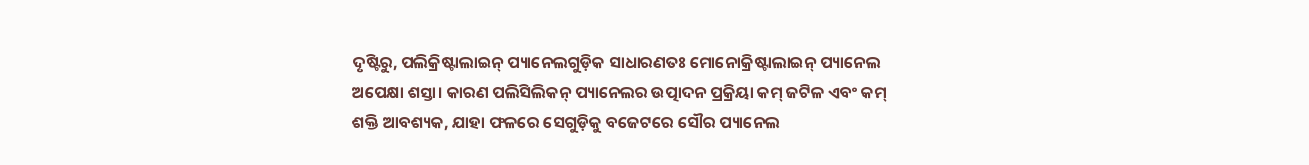ଦୃଷ୍ଟିରୁ, ପଲିକ୍ରିଷ୍ଟାଲାଇନ୍ ପ୍ୟାନେଲଗୁଡ଼ିକ ସାଧାରଣତଃ ମୋନୋକ୍ରିଷ୍ଟାଲାଇନ୍ ପ୍ୟାନେଲ ଅପେକ୍ଷା ଶସ୍ତା। କାରଣ ପଲିସିଲିକନ୍ ପ୍ୟାନେଲର ଉତ୍ପାଦନ ପ୍ରକ୍ରିୟା କମ୍ ଜଟିଳ ଏବଂ କମ୍ ଶକ୍ତି ଆବଶ୍ୟକ, ଯାହା ଫଳରେ ସେଗୁଡ଼ିକୁ ବଜେଟରେ ସୌର ପ୍ୟାନେଲ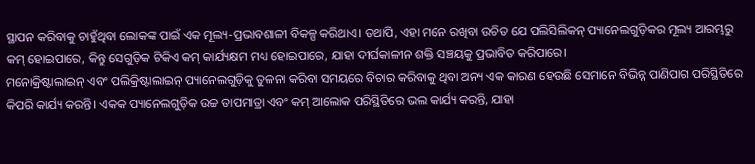ସ୍ଥାପନ କରିବାକୁ ଚାହୁଁଥିବା ଲୋକଙ୍କ ପାଇଁ ଏକ ମୂଲ୍ୟ-ପ୍ରଭାବଶାଳୀ ବିକଳ୍ପ କରିଥାଏ। ତଥାପି, ଏହା ମନେ ରଖିବା ଉଚିତ ଯେ ପଲିସିଲିକନ୍ ପ୍ୟାନେଲଗୁଡ଼ିକର ମୂଲ୍ୟ ଆରମ୍ଭରୁ କମ୍ ହୋଇପାରେ, କିନ୍ତୁ ସେଗୁଡ଼ିକ ଟିକିଏ କମ୍ କାର୍ଯ୍ୟକ୍ଷମ ମଧ୍ୟ ହୋଇପାରେ, ଯାହା ଦୀର୍ଘକାଳୀନ ଶକ୍ତି ସଞ୍ଚୟକୁ ପ୍ରଭାବିତ କରିପାରେ।
ମନୋକ୍ରିଷ୍ଟାଲାଇନ୍ ଏବଂ ପଲିକ୍ରିଷ୍ଟାଲାଇନ୍ ପ୍ୟାନେଲଗୁଡ଼ିକୁ ତୁଳନା କରିବା ସମୟରେ ବିଚାର କରିବାକୁ ଥିବା ଅନ୍ୟ ଏକ କାରଣ ହେଉଛି ସେମାନେ ବିଭିନ୍ନ ପାଣିପାଗ ପରିସ୍ଥିତିରେ କିପରି କାର୍ଯ୍ୟ କରନ୍ତି। ଏକକ ପ୍ୟାନେଲଗୁଡ଼ିକ ଉଚ୍ଚ ତାପମାତ୍ରା ଏବଂ କମ୍ ଆଲୋକ ପରିସ୍ଥିତିରେ ଭଲ କାର୍ଯ୍ୟ କରନ୍ତି, ଯାହା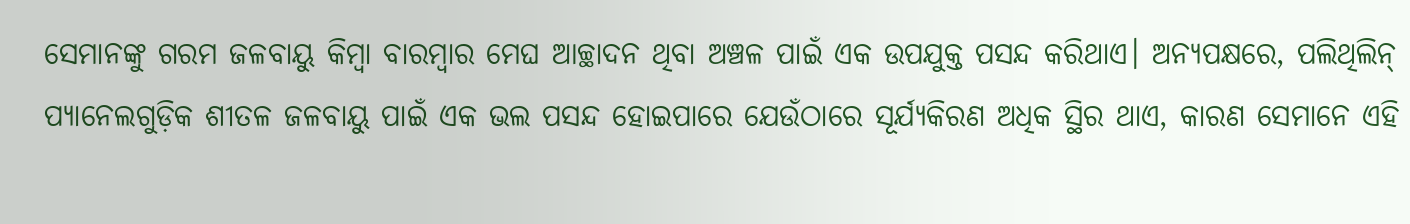ସେମାନଙ୍କୁ ଗରମ ଜଳବାୟୁ କିମ୍ବା ବାରମ୍ବାର ମେଘ ଆଚ୍ଛାଦନ ଥିବା ଅଞ୍ଚଳ ପାଇଁ ଏକ ଉପଯୁକ୍ତ ପସନ୍ଦ କରିଥାଏ। ଅନ୍ୟପକ୍ଷରେ, ପଲିଥିଲିନ୍ ପ୍ୟାନେଲଗୁଡ଼ିକ ଶୀତଳ ଜଳବାୟୁ ପାଇଁ ଏକ ଭଲ ପସନ୍ଦ ହୋଇପାରେ ଯେଉଁଠାରେ ସୂର୍ଯ୍ୟକିରଣ ଅଧିକ ସ୍ଥିର ଥାଏ, କାରଣ ସେମାନେ ଏହି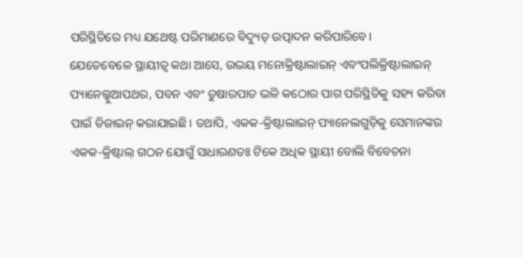ପରିସ୍ଥିତିରେ ମଧ୍ୟ ଯଥେଷ୍ଟ ପରିମାଣରେ ବିଦ୍ୟୁତ୍ ଉତ୍ପାଦନ କରିପାରିବେ।
ଯେତେବେଳେ ସ୍ଥାୟୀତ୍ୱ କଥା ଆସେ, ଉଭୟ ମନୋକ୍ରିଷ୍ଟାଲାଇନ୍ ଏବଂପଲିକ୍ରିଷ୍ଟାଲାଇନ୍ ପ୍ୟାନେଲ୍କୁଆପଥର, ପବନ ଏବଂ ତୁଷାରପାତ ଭଳି କଠୋର ପାଗ ପରିସ୍ଥିତିକୁ ସହ୍ୟ କରିବା ପାଇଁ ଡିଜାଇନ୍ କରାଯାଇଛି। ତଥାପି, ଏକକ-କ୍ରିଷ୍ଟାଲାଇନ୍ ପ୍ୟାନେଲଗୁଡ଼ିକୁ ସେମାନଙ୍କର ଏକକ-କ୍ରିଷ୍ଟାଲ୍ ଗଠନ ଯୋଗୁଁ ସାଧାରଣତଃ ଟିକେ ଅଧିକ ସ୍ଥାୟୀ ବୋଲି ବିବେଚନା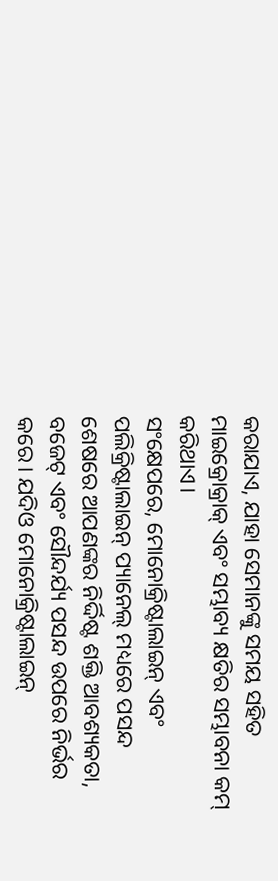କରାଯାଏ, ଯାହା ସେମାନଙ୍କୁ ସମୟ ସହିତ ମାଇକ୍ରୋକ୍ରାକ୍ ଏବଂ ସମ୍ଭାବ୍ୟ କ୍ଷତିର ସମ୍ଭାବନା କମ୍ କରିଥାଏ।
ସଂକ୍ଷେପରେ, ମୋନୋକ୍ରିଷ୍ଟାଲାଇନ୍ ଏବଂ ପଲିକ୍ରିଷ୍ଟାଲାଇନ୍ ପ୍ୟାନେଲ୍ ମଧ୍ୟରେ ପସନ୍ଦ ଶେଷରେ ଆପଣଙ୍କର ନିର୍ଦ୍ଦିଷ୍ଟ ଶକ୍ତି ଆବଶ୍ୟକତା, ବଜେଟ୍ ଏବଂ ସୌନ୍ଦର୍ଯ୍ୟ ପସନ୍ଦ ଉପରେ ନିର୍ଭର କରେ। ଯଦିଓ ମୋନୋକ୍ରିଷ୍ଟାଲାଇନ୍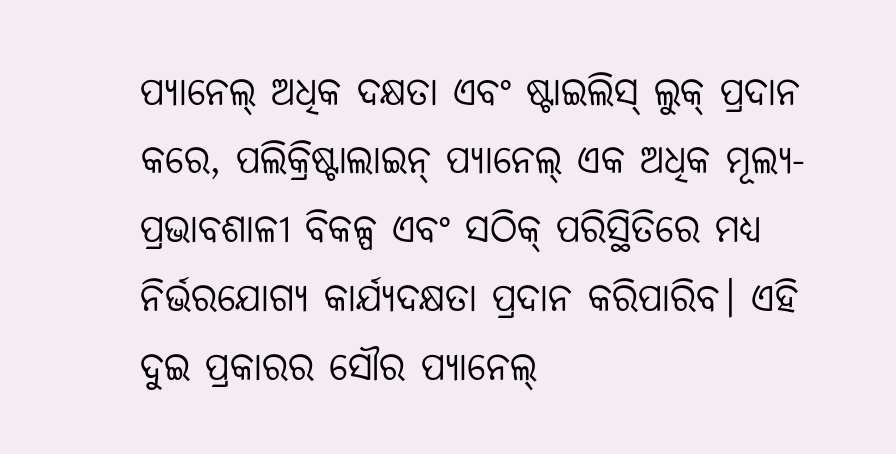ପ୍ୟାନେଲ୍ ଅଧିକ ଦକ୍ଷତା ଏବଂ ଷ୍ଟାଇଲିସ୍ ଲୁକ୍ ପ୍ରଦାନ କରେ, ପଲିକ୍ରିଷ୍ଟାଲାଇନ୍ ପ୍ୟାନେଲ୍ ଏକ ଅଧିକ ମୂଲ୍ୟ-ପ୍ରଭାବଶାଳୀ ବିକଳ୍ପ ଏବଂ ସଠିକ୍ ପରିସ୍ଥିତିରେ ମଧ୍ୟ ନିର୍ଭରଯୋଗ୍ୟ କାର୍ଯ୍ୟଦକ୍ଷତା ପ୍ରଦାନ କରିପାରିବ। ଏହି ଦୁଇ ପ୍ରକାରର ସୌର ପ୍ୟାନେଲ୍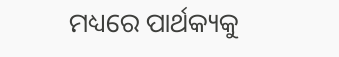ମଧ୍ୟରେ ପାର୍ଥକ୍ୟକୁ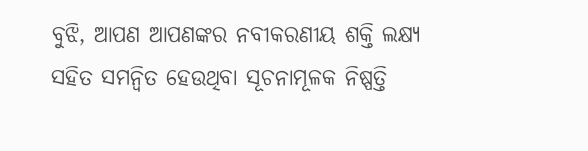ବୁଝି, ଆପଣ ଆପଣଙ୍କର ନବୀକରଣୀୟ ଶକ୍ତି ଲକ୍ଷ୍ୟ ସହିତ ସମନ୍ୱିତ ହେଉଥିବା ସୂଚନାମୂଳକ ନିଷ୍ପତ୍ତି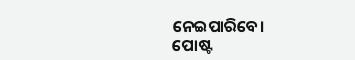ନେଇପାରିବେ।
ପୋଷ୍ଟ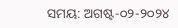ସମୟ: ଅଗଷ୍ଟ-୦୨-୨୦୨୪